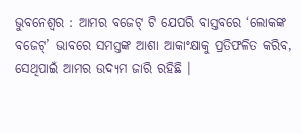ଭୁବନେଶ୍ୱର : ଆମର ବଜେଟ୍ ଟି ଯେପରି ବାସ୍ତବରେ ‘ଲୋକଙ୍କ ବଜେଟ୍’ ଭାବରେ ସମସ୍ତଙ୍କ ଆଶା ଆକାଂକ୍ଷାକୁ ପ୍ରତିଫଳିତ କରିବ, ସେଥିପାଇଁ ଆମର ଉଦ୍ୟମ ଜାରି ରହିଛି ।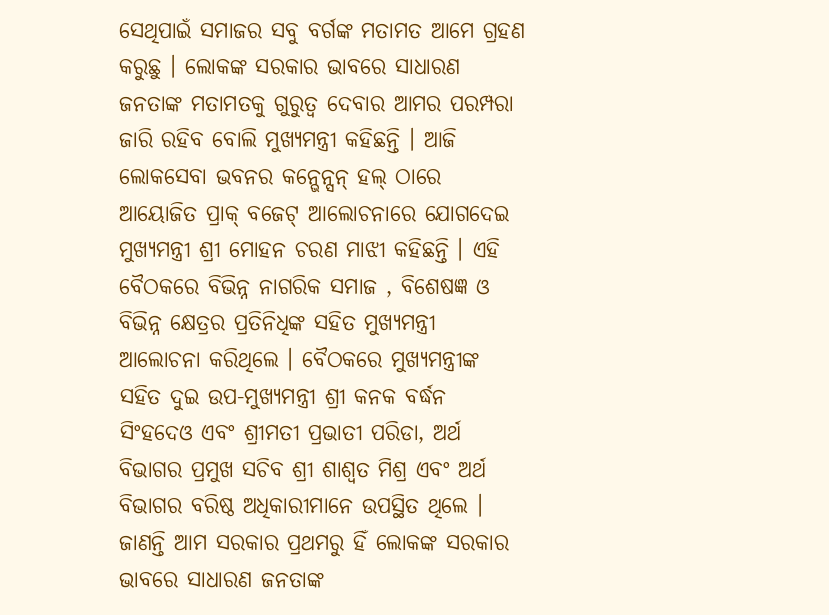ସେଥିପାଇଁ ସମାଜର ସବୁ ବର୍ଗଙ୍କ ମତାମତ ଆମେ ଗ୍ରହଣ କରୁଛୁ । ଲୋକଙ୍କ ସରକାର ଭାବରେ ସାଧାରଣ ଜନତାଙ୍କ ମତାମତକୁ ଗୁରୁତ୍ୱ ଦେବାର ଆମର ପରମ୍ପରା ଜାରି ରହିବ ବୋଲି ମୁଖ୍ୟମନ୍ତ୍ରୀ କହିଛନ୍ତି । ଆଜି ଲୋକସେବା ଭବନର କନ୍ଭେନ୍ସନ୍ ହଲ୍ ଠାରେ ଆୟୋଜିତ ପ୍ରାକ୍ ବଜେଟ୍ ଆଲୋଚନାରେ ଯୋଗଦେଇ ମୁଖ୍ୟମନ୍ତ୍ରୀ ଶ୍ରୀ ମୋହନ ଚରଣ ମାଝୀ କହିଛନ୍ତି । ଏହି ବୈଠକରେ ବିଭିନ୍ନ ନାଗରିକ ସମାଜ , ବିଶେଷଜ୍ଞ ଓ ବିଭିନ୍ନ କ୍ଷେତ୍ରର ପ୍ରତିନିଧିଙ୍କ ସହିତ ମୁଖ୍ୟମନ୍ତ୍ରୀ ଆଲୋଚନା କରିଥିଲେ । ବୈଠକରେ ମୁଖ୍ୟମନ୍ତ୍ରୀଙ୍କ ସହିତ ଦୁଇ ଉପ-ମୁଖ୍ୟମନ୍ତ୍ରୀ ଶ୍ରୀ କନକ ବର୍ଦ୍ଧନ ସିଂହଦେଓ ଏବଂ ଶ୍ରୀମତୀ ପ୍ରଭାତୀ ପରିଡା, ଅର୍ଥ ବିଭାଗର ପ୍ରମୁଖ ସଚିବ ଶ୍ରୀ ଶାଶ୍ୱତ ମିଶ୍ର ଏବଂ ଅର୍ଥ ବିଭାଗର ବରିଷ୍ଠ ଅଧିକାରୀମାନେ ଉପସ୍ଥିତ ଥିଲେ । ଜାଣନ୍ତି ଆମ ସରକାର ପ୍ରଥମରୁ ହିଁ ଲୋକଙ୍କ ସରକାର ଭାବରେ ସାଧାରଣ ଜନତାଙ୍କ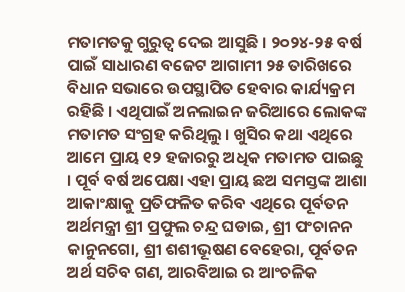ମତାମତକୁ ଗୁରୁତ୍ୱ ଦେଇ ଆସୁଛି । ୨୦୨୪-୨୫ ବର୍ଷ ପାଇଁ ସାଧାରଣ ବଜେଟ ଆଗାମୀ ୨୫ ତାରିଖରେ ବିଧାନ ସଭାରେ ଉପସ୍ଥାପିତ ହେବାର କାର୍ଯ୍ୟକ୍ରମ ରହିଛି । ଏଥିପାଇଁ ଅନଲାଇନ ଜରିଆରେ ଲୋକଙ୍କ ମତାମତ ସଂଗ୍ରହ କରିଥିଲୁ । ଖୁସିର କଥା ଏଥିରେ ଆମେ ପ୍ରାୟ ୧୨ ହଜାରରୁ ଅଧିକ ମତାମତ ପାଇଛୁ । ପୂର୍ବ ବର୍ଷ ଅପେକ୍ଷା ଏହା ପ୍ରାୟ ଛଅ ସମସ୍ତଙ୍କ ଆଶା ଆକାଂକ୍ଷାକୁ ପ୍ରତିଫଳିତ କରିବ ଏଥିରେ ପୂର୍ବତନ ଅର୍ଥମନ୍ତ୍ରୀ ଶ୍ରୀ ପ୍ରଫୁଲ ଚନ୍ଦ୍ର ଘଡାଇ, ଶ୍ରୀ ପଂଚାନନ କାନୁନଗୋ, ଶ୍ରୀ ଶଶୀଭୂଷଣ ବେହେରା, ପୂର୍ବତନ ଅର୍ଥ ସଚିବ ଗଣ, ଆରବିଆଇ ର ଆଂଚଳିକ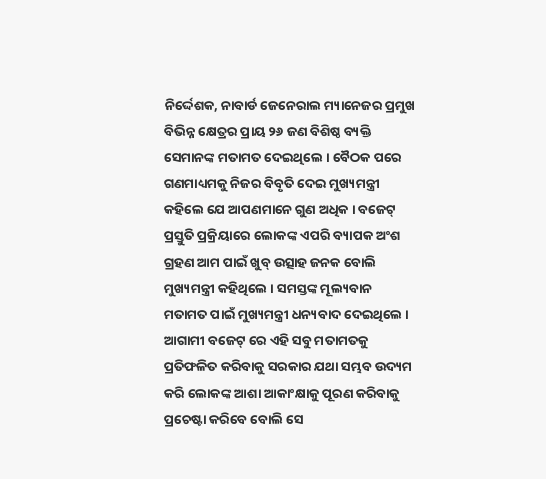ନିର୍ଦ୍ଦେଶକ, ନାବାର୍ଡ ଜେନେରାଲ ମ୍ୟାନେଜର ପ୍ରମୁଖ ବିଭିନ୍ନ କ୍ଷେତ୍ରର ପ୍ରାୟ ୨୬ ଜଣ ବିଶିଷ୍ଠ ବ୍ୟକ୍ତି ସେମାନଙ୍କ ମତାମତ ଦେଇଥିଲେ । ବୈଠକ ପରେ ଗଣମାଧ୍ୟମକୁ ନିଜର ବିବୃତି ଦେଇ ମୁଖ୍ୟମନ୍ତ୍ରୀ କହିଲେ ଯେ ଆପଣମାନେ ଗୁଣ ଅଧିକ । ବଜେଟ୍ ପ୍ରସ୍ତୁତି ପ୍ରକ୍ରିୟାରେ ଲୋକଙ୍କ ଏପରି ବ୍ୟାପକ ଅଂଶ ଗ୍ରହଣ ଆମ ପାଇଁ ଖୁବ୍ ଉତ୍ସାହ ଜନକ ବୋଲି ମୁଖ୍ୟମନ୍ତ୍ରୀ କହିଥିଲେ । ସମସ୍ତଙ୍କ ମୂଲ୍ୟବାନ ମତାମତ ପାଇଁ ମୁଖ୍ୟମନ୍ତ୍ରୀ ଧନ୍ୟବାଦ ଦେଇଥିଲେ । ଆଗାମୀ ବଜେଟ୍ ରେ ଏହି ସବୁ ମତାମତକୁ ପ୍ରତିଫଳିତ କରିବାକୁ ସରକାର ଯଥା ସମ୍ଭବ ଉଦ୍ୟମ କରି ଲୋକଙ୍କ ଆଶା ଆକାଂକ୍ଷାକୁ ପୂରଣ କରିବାକୁ ପ୍ରଚେଷ୍ଟା କରିବେ ବୋଲି ସେ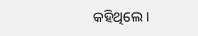କହିଥିଲେ ।